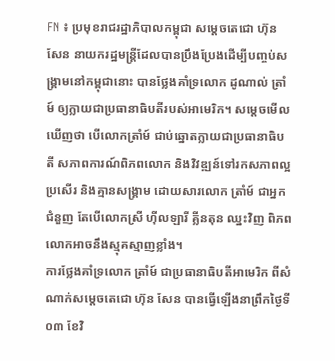FN ៖ ប្រមុខរាជរដ្ឋាភិបាលកម្ពុជា សម្តេចតេជោ ហ៊ុន សែន នាយករដ្ឋមន្រ្តីដែលបានប្រឹងប្រែងដើម្បីបញ្ចប់សង្រ្គាមនៅកម្ពុជានោះ បានថ្លែងគាំទ្រលោក ដូណាល់ ត្រាំម៍ ឲ្យក្លាយជាប្រធានាធិបតីរបស់អាមេរិក។ សម្តេចមើលឃើញថា បើលោកត្រាំម៍ ជាប់ឆ្នោតក្លាយជាប្រធានាធិបតី សភាពការណ៍ពិភពលោក និងវិវឌ្ឍន៍ទៅរកសភាពល្អប្រសើរ និងគ្មានសង្រ្គាម ដោយសារលោក ត្រាំម៍ ជាអ្នកជំនួញ តែបើលោកស្រី ហ៊ីលឡារី គ្លីនតុន ឈ្នះវិញ ពិភពលោកអាចនឹងស្មុគស្មាញខ្លាំង។
ការថ្លែងគាំទ្រលោក ត្រាំម៍ ជាប្រធានាធិបតីអាមេរិក ពីសំណាក់សម្តេចតេជោ ហ៊ុន សែន បានធ្វើឡើងនាព្រឹកថ្ងៃទី០៣ ខែវិ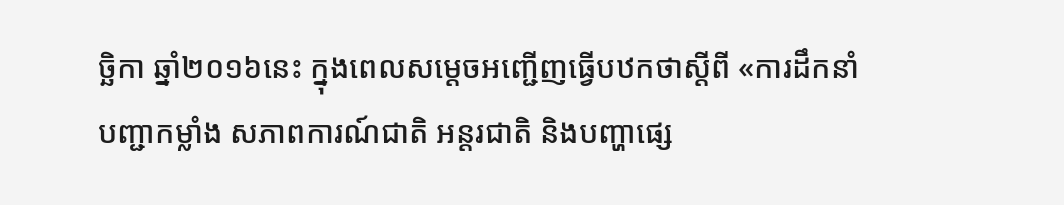ច្ឆិកា ឆ្នាំ២០១៦នេះ ក្នុងពេលសម្តេចអញ្ជើញធ្វើបឋកថាស្តីពី «ការដឹកនាំបញ្ជាកម្លាំង សភាពការណ៍ជាតិ អន្តរជាតិ និងបញ្ហាផ្សេ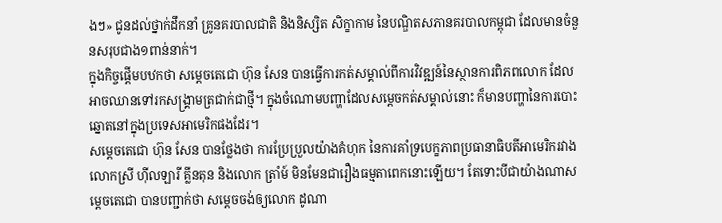ងៗ» ជូនដល់ថ្នាក់ដឹកនាំ គ្រូនគរបាលជាតិ និងនិស្សិត សិក្ខាកាម នៃបណ្ឌិតសភានគរបាលកម្ពុជា ដែលមានចំនួនសរុបជាង១ពាន់នាក់។
ក្នុងកិច្ចផ្តើមបឋកថា សម្តេចតេជោ ហ៊ុន សែន បានធ្វើការកត់សម្គាល់ពីការវិវឌ្ឍន៍នៃស្ថានការពិភពលោក ដែលអាចឈានទៅរកសង្រ្គាមត្រជាក់ជាថ្មី។ ក្នុងចំណោមបញ្ហាដែលសម្តេចកត់សម្គាល់នោះ ក៏មានបញ្ហានៃការបោះឆ្នោតនៅក្នុងប្រទេសអាមេរិកផងដែរ។
សម្តេចតេជោ ហ៊ុន សែន បានថ្លែងថា ការប្រែប្រួលយ៉ាងគំហុក នៃការគាំទ្របេក្ខភាពប្រធានាធិបតីអាមេរិករវាងលោកស្រី ហ៊ីលឡារី គ្លីនតុន និងលោក ត្រាំម៍ មិនមែនជារឿងធម្មតាពេកនោះឡើយ។ តែទោះបីជាយ៉ាងណាសម្តេចតេជោ បានបញ្ជាក់ថា សម្តេចចង់ឲ្យលោក ដូណា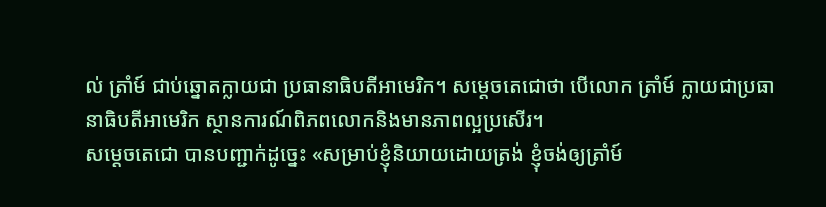ល់ ត្រាំម៍ ជាប់ឆ្នោតក្លាយជា ប្រធានាធិបតីអាមេរិក។ សម្តេចតេជោថា បើលោក ត្រាំម៍ ក្លាយជាប្រធានាធិបតីអាមេរិក ស្ថានការណ៍ពិភពលោកនិងមានភាពល្អប្រសើរ។
សម្តេចតេជោ បានបញ្ជាក់ដូច្នេះ «សម្រាប់ខ្ញុំនិយាយដោយត្រង់ ខ្ញុំចង់ឲ្យត្រាំម៍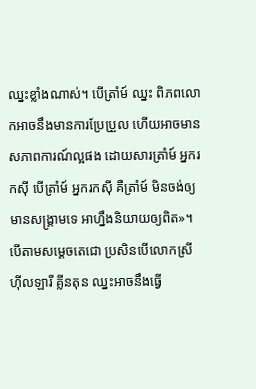ឈ្នះខ្លាំងណាស់។ បើត្រាំម៍ ឈ្នះ ពិភពលោកអាចនឹងមានការប្រែប្រួល ហើយអាចមានសភាពការណ៍ល្អផង ដោយសារត្រាំម៍ អ្នករកស៊ី បើត្រាំម៍ អ្នករកស៊ី គឺត្រាំម៍ មិនចង់ឲ្យមានសង្រ្គាមទេ អាហ្នឹងនិយាយឲ្យពិត»។
បើតាមសម្តេចតេជោ ប្រសិនបើលោកស្រី ហ៊ីលឡារី គ្លីនតុន ឈ្នះអាចនឹងធ្វើ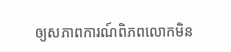ឲ្យសភាពការណ៍ពិភពលោកមិន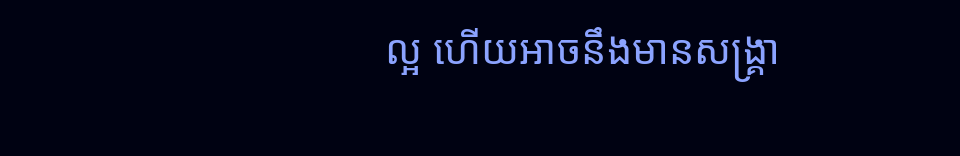ល្អ ហើយអាចនឹងមានសង្រ្គា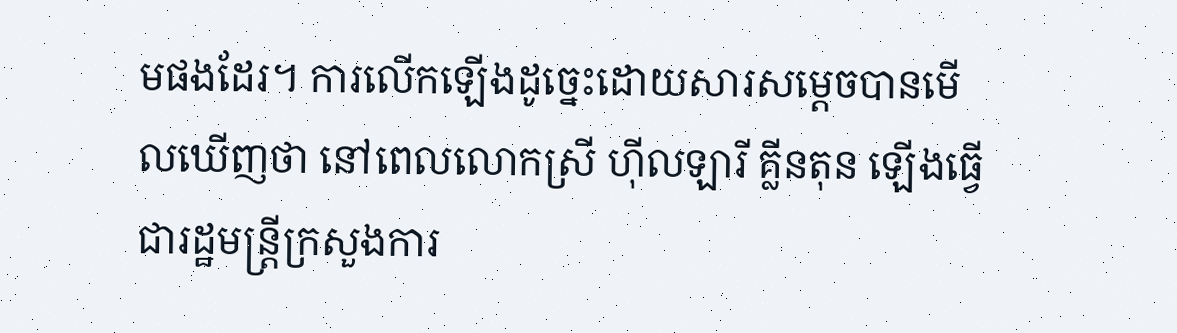មផងដែរ។ ការលើកឡើងដូច្នេះដោយសារសម្តេចបានមើលឃើញថា នៅពេលលោកស្រី ហ៊ីលឡារី គ្លីនតុន ឡើងធ្វើជារដ្ឋមន្ត្រីក្រសួងការ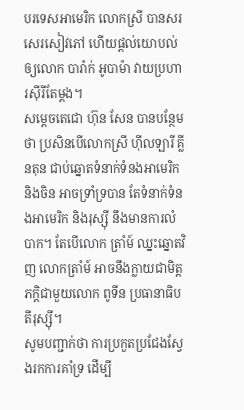បរទេសអាមេរិក លោកស្រី បានសរសេរសៀវភៅ ហើយផ្តល់យោបល់ឲ្យលោក បារ៉ាក់ អូបាម៉ា វាយប្រហារស៊ីរីតែម្តង។
សម្តេចតេជោ ហ៊ុន សែន បានបន្ថែមថា ប្រសិនបើលោកស្រី ហ៊ីលឡារី គ្លីនតុន ជាប់ឆ្នោតទំនាក់ទំនងអាមេរិក និងចិន អាចទ្រាំទ្របាន តែទំនាក់ទំនងអាមេរិក និងរុស្ស៊ី នឹងមានការលំបាក។ តែបើលោក ត្រាំម៍ ឈ្នះឆ្នោតវិញ លោកត្រាំម៍ អាចនឹងក្លាយជាមិត្តភក្តិជាមួយលោក ពូទីន ប្រធានាធិបតីរុស្ស៊ី។
សូមបញ្ជាក់ថា ការប្រកួតប្រជែងស្វែងរកការគាំទ្រ ដើម្បី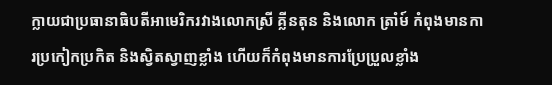ក្លាយជាប្រធានាធិបតីអាមេរិករវាងលោកស្រី គ្លីនតុន និងលោក ត្រាំម៍ កំពុងមានការប្រកៀកប្រកិត និងស្វិតស្វាញខ្លាំង ហើយក៏កំពុងមានការប្រែប្រួលខ្លាំង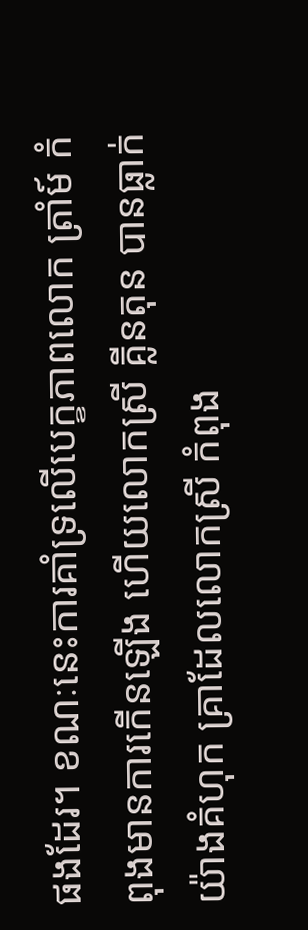ផងដែរ។ ខណៈនេះការគាំទ្រលើបេក្ខភាពលោក ត្រាំម៍ កំពុងមានការកើនឡើង ហើយលោកស្រី គ្លីនតុន បានធ្លាក់យ៉ាងគំហុក គ្រាដែលលោកស្រី កំពុង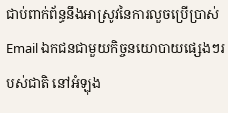ជាប់ពាក់ព័ន្ធនឹងអាស្រូវនៃការលួចប្រើប្រាស់ Email ឯកជនជាមួយកិច្ចនយោបាយផ្សេងៗរបស់ជាតិ នៅអំឡុង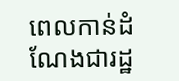ពេលកាន់ដំណែងជារដ្ឋ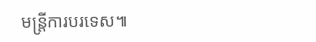មន្ត្រីការបរទេស៕